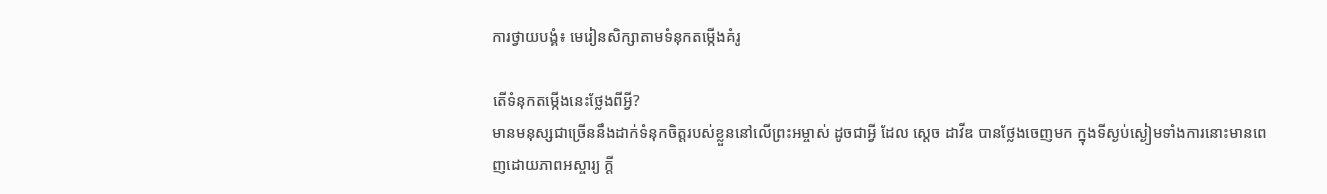ការថ្វាយបង្គំ៖ មេរៀនសិក្សាតាមទំនុកតម្កើងគំរូ

តើទំនុកតម្កើងនេះថ្លែងពីអ្វី?
មានមនុស្សជាច្រើននឹងដាក់ទំនុកចិត្តរបស់ខ្លួននៅលើព្រះអម្ចាស់ ដូចជាអ្វី ដែល ស្ដេច ដាវីឌ បានថ្លែងចេញមក ក្នុងទីស្ងប់ស្ងៀមទាំងការនោះមានពេញដោយភាពអស្ចារ្យ ក្ដី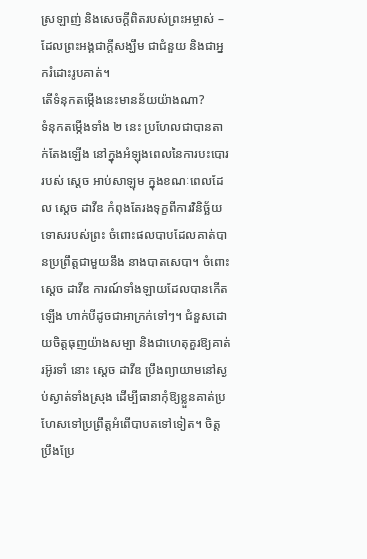ស្រឡាញ់ និងសេចក្ដីពិតរបស់ព្រះអម្ចាស់ – ដែលព្រះអង្គជាក្ដីសង្ឃឹម ជាជំនួយ និងជាអ្នករំដោះរូបគាត់។
តើទំនុកតម្កើងនេះមានន័យយ៉ាងណា?
ទំនុកតម្កើងទាំង ២ នេះ ប្រហែលជាបានតាក់តែងឡើង នៅក្នុងអំឡុងពេលនៃការបះបោររបស់ ស្ដេច អាប់សាឡុម ក្នុងខណៈពេលដែល ស្ដេច ដាវីឌ កំពុងតែរងទុក្ខពីការវិនិច្ឆ័យទោសរបស់ព្រះ ចំពោះផលបាបដែលគាត់បានប្រព្រឹត្តជាមួយនឹង នាងបាតសេបា។ ចំពោះ ស្ដេច ដាវីឌ ការណ៍ទាំងឡាយដែលបានកើតឡើង ហាក់បីដូចជាអាក្រក់ទៅៗ។ ជំនួសដោយចិត្តធុញយ៉ាងសម្បា និងជាហេតុគួរឱ្យគាត់រអ៊ូរទាំ នោះ ស្ដេច ដាវីឌ ប្រឹងព្យាយាមនៅស្ងប់ស្ងាត់ទាំងស្រុង ដើម្បីធានាកុំឱ្យខ្លួនគាត់ប្រហែសទៅប្រព្រឹត្តអំពើបាបតទៅទៀត។ ចិត្តប្រឹងប្រែ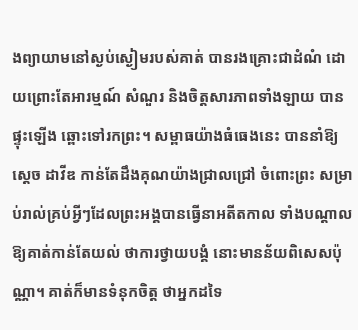ងព្យាយាមនៅស្ងប់ស្ងៀមរបស់គាត់ បានរងគ្រោះជាដំណំ ដោយព្រោះតែអារម្មណ៍ សំណួរ និងចិត្តសារភាពទាំងឡាយ បានផ្ទុះឡើង ឆ្ពោះទៅរកព្រះ។ សម្ពាធយ៉ាងធំធេងនេះ បាននាំឱ្យ ស្ដេច ដាវីឌ កាន់តែដឹងគុណយ៉ាងជ្រាលជ្រៅ ចំពោះព្រះ សម្រាប់រាល់គ្រប់អ្វីៗដែលព្រះអង្គបានធ្វើនាអតីតកាល ទាំងបណ្ដាលឱ្យគាត់កាន់តែយល់ ថាការថ្វាយបង្គំ នោះមានន័យពិសេសប៉ុណ្ណា។ គាត់ក៏មានទំនុកចិត្ត ថាអ្នកដទៃ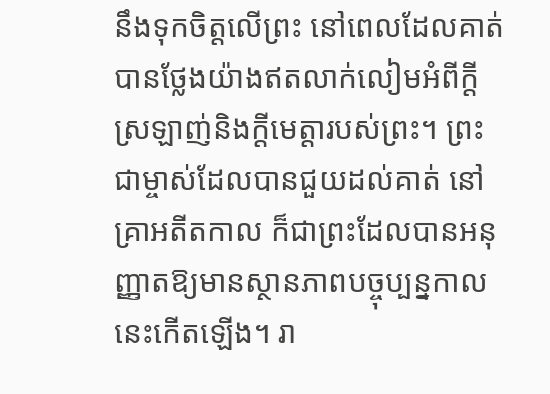នឹងទុកចិត្តលើព្រះ នៅពេលដែលគាត់បានថ្លែងយ៉ាងឥតលាក់លៀមអំពីក្ដីស្រឡាញ់និងក្ដីមេត្តារបស់ព្រះ។ ព្រះជាម្ចាស់ដែលបានជួយដល់គាត់ នៅគ្រាអតីតកាល ក៏ជាព្រះដែលបានអនុញ្ញាតឱ្យមានស្ថានភាពបច្ចុប្បន្នកាលនេះកើតឡើង។ រា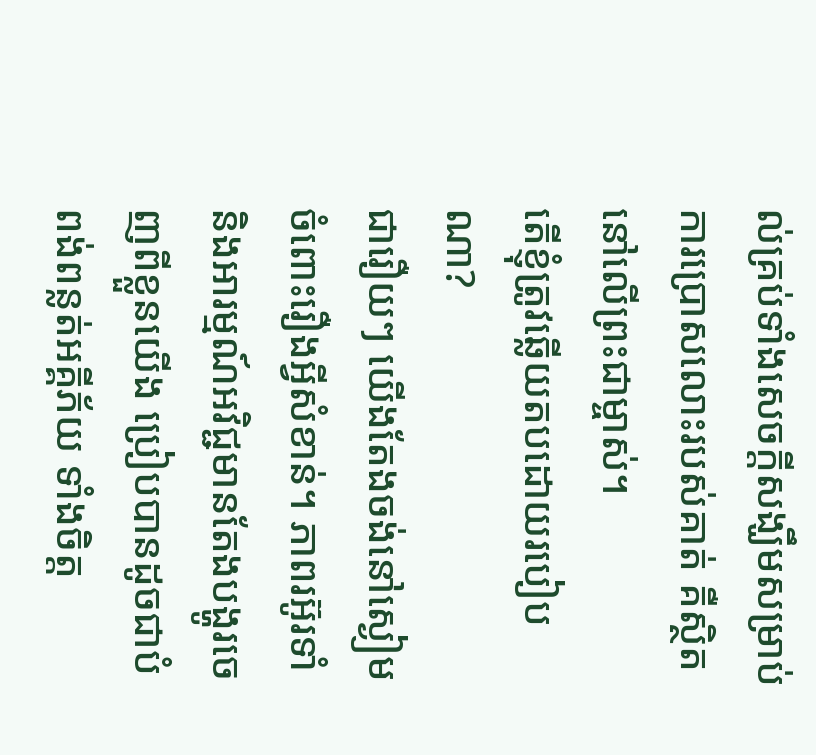ល់គ្រប់ទាំងសេចក្ដីសង្ឃឹមសម្រាប់ការប្រោសលោះរបស់គាត់ គឺស្ថិតនៅលើព្រះជាម្ចាស់។
តើខ្ញុំត្រូវឆ្លើយតបដោយរបៀបណា?
ជារឿយៗ យើងតែងចង់នៅស្ងៀមចំពោះរឿងអ្វីសំខាន់។ ភាពរអ៊ូរទាំ និងអារម្មណ៍អវិជ្ជមានតែងបង្ហូរចេញពីខ្លួនយើង ប្រៀបបានដូចជាបំពង់ពន្លត់អគ្គីភ័យ ទាំងចិត្ត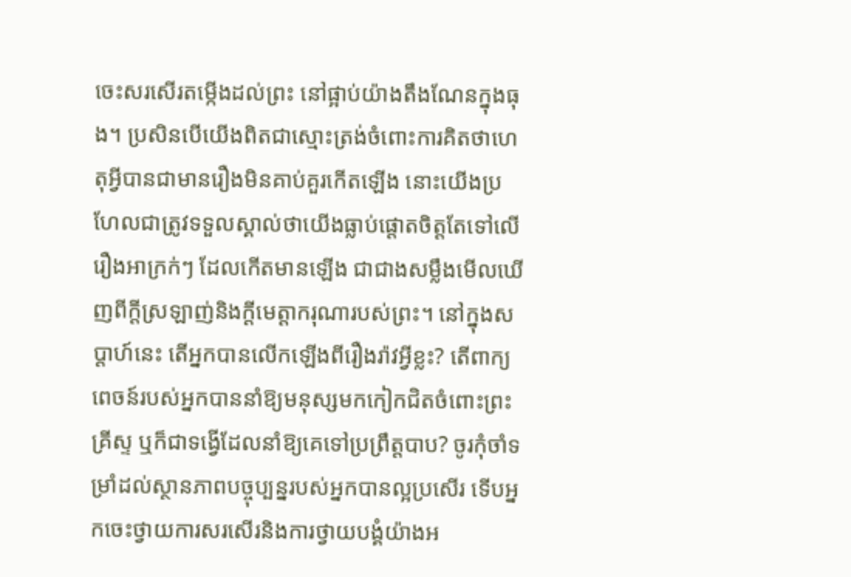ចេះសរសើរតម្កើងដល់ព្រះ នៅផ្អាប់យ៉ាងតឹងណែនក្នុងធុង។ ប្រសិនបើយើងពិតជាស្មោះត្រង់ចំពោះការគិតថាហេតុអ្វីបានជាមានរឿងមិនគាប់គួរកើតឡើង នោះយើងប្រហែលជាត្រូវទទួលស្គាល់ថាយើងធ្លាប់ផ្ដោតចិត្តតែទៅលើរឿងអាក្រក់ៗ ដែលកើតមានឡើង ជាជាងសម្លឹងមើលឃើញពីក្ដីស្រឡាញ់និងក្ដីមេត្តាករុណារបស់ព្រះ។ នៅក្នុងសប្ដាហ៍នេះ តើអ្នកបានលើកឡើងពីរឿងរ៉ាវអ្វីខ្លះ? តើពាក្យពេចន៍របស់អ្នកបាននាំឱ្យមនុស្សមកកៀកជិតចំពោះព្រះគ្រីស្ទ ឬក៏ជាទង្វើដែលនាំឱ្យគេទៅប្រព្រឹត្តបាប? ចូរកុំចាំទម្រាំដល់ស្ថានភាពបច្ចុប្បន្នរបស់អ្នកបានល្អប្រសើរ ទើបអ្នកចេះថ្វាយការសរសើរនិងការថ្វាយបង្គំយ៉ាងអ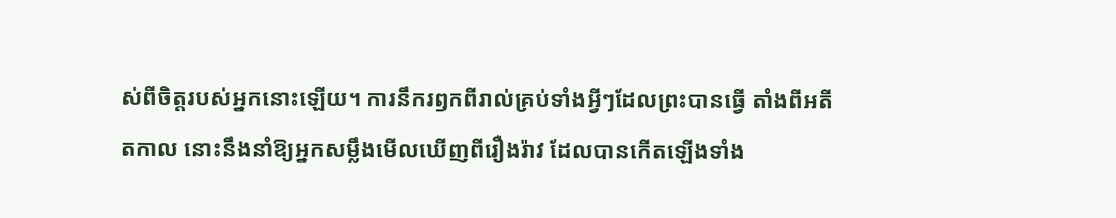ស់ពីចិត្តរបស់អ្នកនោះឡើយ។ ការនឹករឭកពីរាល់គ្រប់ទាំងអ្វីៗដែលព្រះបានធ្វើ តាំងពីអតីតកាល នោះនឹងនាំឱ្យអ្នកសម្លឹងមើលឃើញពីរឿងរ៉ាវ ដែលបានកើតឡើងទាំង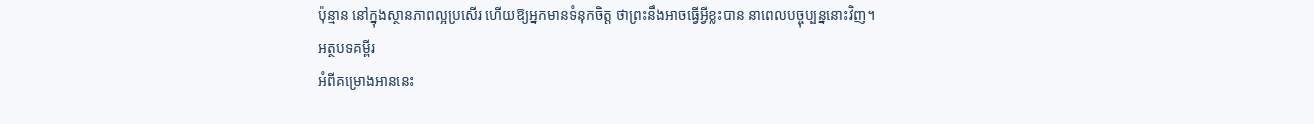ប៉ុន្មាន នៅក្នុងស្ថានភាពល្អប្រសើរ ហើយឱ្យអ្នកមានទំនុកចិត្ត ថាព្រះនឹងអាចធ្វើអ្វីខ្លះបាន នាពេលបច្ចុប្បន្ននោះវិញ។
អត្ថបទគម្ពីរ
អំពីគម្រោងអាននេះ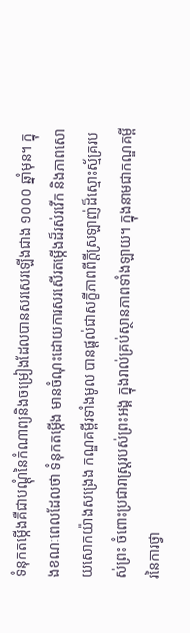ទំនុកតម្កើងគឺជាបណ្ដុំនៃកំណាព្យនិងចម្រៀងដែលបានសរសេរឡើងជាង ១០០០ ឆ្នាំមុន។ ក្នុងខណៈពេលដែលថា ទំនុកតម្កើង មានចំណុះដោយការសរសើរតម្កើងដ៏រស់រវើក និងភាពសោយសោកយ៉ាងសង្រេង កណ្ឌគម្ពីរទាំងមូល បានផ្ដល់ជាសក្ខីភាពពីក្ដីស្រឡាញ់ដ៏ស្មោះស្ម័គ្ររបស់ព្រះ ចំពោះប្រជារាស្រ្តរបស់ព្រះអង្គ ក្នុងរាល់គ្រប់ស្ថានភាពទាំងឡាយ។ ក្នុងនាមជាកណ្ឌគម្ពីរនៃការថ្វា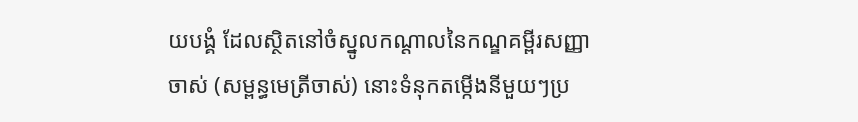យបង្គំ ដែលស្ថិតនៅចំស្នូលកណ្ដាលនៃកណ្ឌគម្ពីរសញ្ញាចាស់ (សម្ពន្ធមេត្រីចាស់) នោះទំនុកតម្កើងនីមួយៗប្រ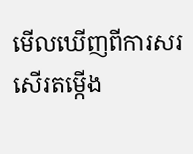មើលឃើញពីការសរសើរតម្កើង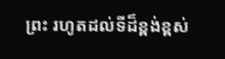ព្រះ រហូតដល់ទីដ៏ខ្ពង់ខ្ពស់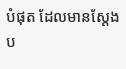បំផុត ដែលមានស្ដែងប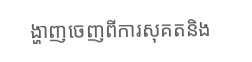ង្ហាញចេញពីការសុគតនិង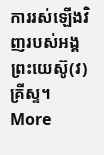ការរស់ឡើងវិញរបស់អង្គព្រះយេស៊ូ(វ) គ្រីស្ទ។
More